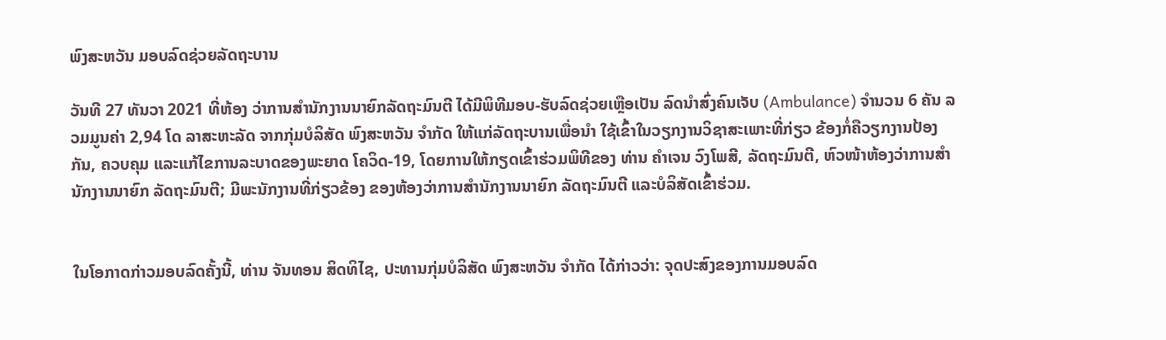ພົງສະຫວັນ ມອບລົດຊ່ວຍລັດຖະບານ

ວັນທີ 27 ທັນວາ 2021 ທີ່ຫ້ອງ ວ່າການສໍານັກງານນາຍົກລັດຖະມົນຕີ ໄດ້ມີພິທີມອບ-ຮັບລົດຊ່ວຍເຫຼືອເປັນ ລົດນໍາສົ່ງຄົນເຈັບ (Ambulance) ຈໍານວນ 6 ຄັນ ລວມມູນຄ່າ 2,94 ໂດ ລາສະຫະລັດ ຈາກກຸ່ມບໍລິສັດ ພົງສະຫວັນ ຈຳກັດ ໃຫ້ແກ່ລັດຖະບານເພື່ອນໍາ ໃຊ້ເຂົ້າໃນວຽກງານວິຊາສະເພາະທີ່ກ່ຽວ ຂ້ອງກໍ່ຄືວຽກງານປ້ອງກັນ, ຄວບຄຸມ ແລະແກ້ໄຂການລະບາດຂອງພະຍາດ ໂຄວິດ-19, ໂດຍການໃຫ້ກຽດເຂົ້າຮ່ວມພິທີຂອງ ທ່ານ ຄໍາເຈນ ວົງໂພສີ, ລັດຖະມົນຕີ, ຫົວໜ້າຫ້ອງວ່າການສຳນັກງານນາຍົກ ລັດຖະມົນຕີ; ມີພະນັກງານທີ່ກ່ຽວຂ້ອງ ຂອງຫ້ອງວ່າການສຳນັກງານນາຍົກ ລັດຖະມົນຕີ ແລະບໍລິສັດເຂົ້າຮ່ວມ.


ໃນໂອກາດກ່າວມອບລົດຄັ້ງນີ້, ທ່ານ ຈັນທອນ ສິດທິໄຊ, ປະທານກຸ່ມບໍລິສັດ ພົງສະຫວັນ ຈຳກັດ ໄດ້ກ່າວວ່າ: ຈຸດປະສົງຂອງການມອບລົດ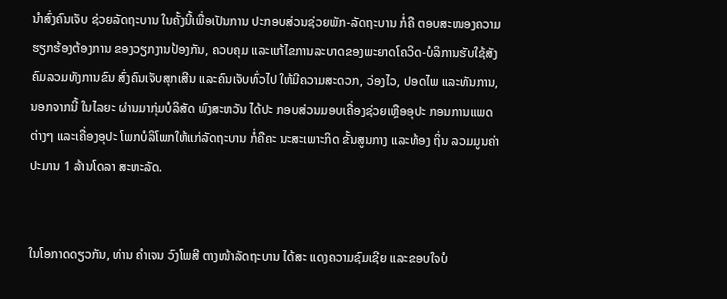ນໍາສົ່ງຄົນເຈັບ ຊ່ວຍລັດຖະບານ ໃນຄັ້ງນີ້ເພື່ອເປັນການ ປະກອບສ່ວນຊ່ວຍພັກ-ລັດຖະບານ ກໍ່ຄື ຕອບສະໜອງຄວາມຮຽກຮ້ອງຕ້ອງການ ຂອງວຽກງານປ້ອງກັນ, ຄວບຄຸມ ແລະແກ້ໄຂການລະບາດຂອງພະຍາດໂຄວິດ-ບໍລິການຮັບໃຊ້ສັງຄົມລວມທັງການຂົນ ສົ່ງຄົນເຈັບສຸກເສີນ ແລະຄົນເຈັບທົ່ວໄປ ໃຫ້ມີຄວາມສະດວກ, ວ່ອງໄວ, ປອດໄພ ແລະທັນການ, ນອກຈາກນີ້ ໃນໄລຍະ ຜ່ານມາກຸ່ມບໍລິສັດ ພົງສະຫວັນ ໄດ້ປະ ກອບສ່ວນມອບເຄື່ອງຊ່ວຍເຫຼືອອຸປະ ກອນການແພດຕ່າງໆ ແລະເຄື່ອງອຸປະ ໂພກບໍລິໂພກໃຫ້ແກ່ລັດຖະບານ ກໍ່ຄືຄະ ນະສະເພາະກິດ ຂັ້ນສູນກາງ ແລະທ້ອງ ຖິ່ນ ລວມມູນຄ່າ ປະມານ 1 ລ້ານໂດລາ ສະຫະລັດ.


ໃນໂອກາດດຽວກັນ, ທ່ານ ຄຳເຈນ ວົງໂພສີ ຕາງໜ້າລັດຖະບານ ໄດ້ສະ ແດງຄວາມຊົມເຊີຍ ແລະຂອບໃຈບໍ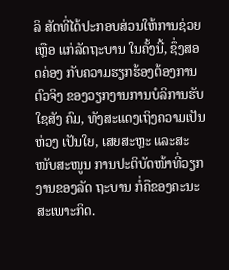ລິ ສັດທີ່ໄດ້ປະກອບສ່ວນໃຫ້ການຊ່ວຍເຫຼືອ ແກ່ລັດຖະບານ ໃນຄັ້ງນີ້, ຊຶ່ງສອດຄ່ອງ ກັບຄວາມຮຽກຮ້ອງຕ້ອງການຕົວຈິງ ຂອງວຽກງານການບໍລິການຮັບໃຊສັງ ຄົມ, ທັງສະແດງເຖິງຄວາມເປັນຫ່ວງ ເປັນໃຍ, ເສຍສະຫຼະ ແລະສະໜັບສະໜູນ ການປະຕິບັດໜ້າທີ່ວຽກງານຂອງລັດ ຖະບານ ກໍ່ຄືຂອງຄະນະສະເພາະກິດ.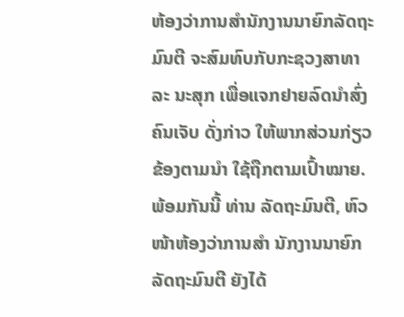ຫ້ອງວ່າການສຳນັກງານນາຍົກລັດຖະ ມົນຕີ ຈະສົມທົບກັບກະຊວງສາທາລະ ນະສຸກ ເພື່ອແຈກຢາຍລົດນຳສົ່ງຄົນເຈັບ ດັ່ງກ່າວ ໃຫ້ພາກສ່ວນກ່ຽວຂ້ອງຕາມນຳ ໃຊ້ຖືກຕາມເປົ້າໝາຍ. ພ້ອມກັນນີ້ ທ່ານ ລັດຖະມົນຕີ, ຫົວໜ້າຫ້ອງວ່າການສຳ ນັກງານນາຍົກລັດຖະມົນຕີ ຍັງໄດ້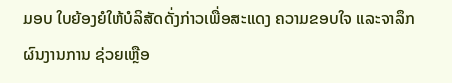ມອບ ໃບຍ້ອງຍໍໃຫ້ບໍລິສັດດັ່ງກ່າວເພື່ອສະແດງ ຄວາມຂອບໃຈ ແລະຈາລຶກຜົນງານການ ຊ່ວຍເຫຼືອ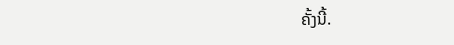ຄັ້ງນີ້.